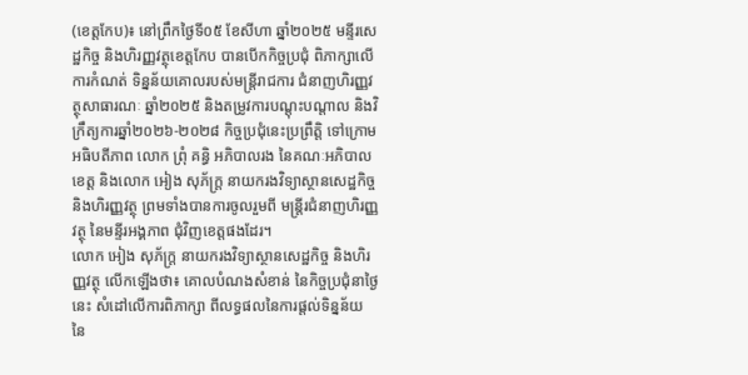(ខេត្តកែប)៖ នៅព្រឹកថ្ងៃទី០៥ ខែសីហា ឆ្នាំ២០២៥ មន្ទីរសេដ្ឋកិច្ច និងហិរញ្ញវត្ថុខេត្តកែប បានបើកកិច្ចប្រជុំ ពិភាក្សាលើការកំណត់ ទិន្នន័យគោលរបស់មន្ត្រីរាជការ ជំនាញហិរញ្ញវត្ថុសាធារណៈ ឆ្នាំ២០២៥ និងតម្រូវការបណ្តុះបណ្តាល និងវិក្រឹត្យការឆ្នាំ២០២៦-២០២៨ កិច្ចប្រជុំនេះប្រព្រឹត្តិ ទៅក្រោមអធិបតីភាព លោក ព្រុំ គន្ធិ អភិបាលរង នៃគណៈអភិបាលខេត្ត និងលោក អៀង សុភ័ក្ត្រ នាយករងវិទ្យាស្ថានសេដ្ឋកិច្ច និងហិរញ្ញវត្ថុ ព្រមទាំងបានការចូលរួមពី មន្រ្តីរជំនាញហិរញ្ញវត្ថុ នៃមន្ទីរអង្គភាព ជុំវិញខេត្តផងដែរ។
លោក អៀង សុភ័ក្ត្រ នាយករងវិទ្យាស្ថានសេដ្ឋកិច្ច និងហិរញ្ញវត្ថុ លើកឡើងថា៖ គោលបំណងសំខាន់ នៃកិច្ចប្រជុំនាថ្ងៃនេះ សំដៅលើការពិភាក្សា ពីលទ្ធផលនៃការផ្តល់ទិន្នន័យ នៃ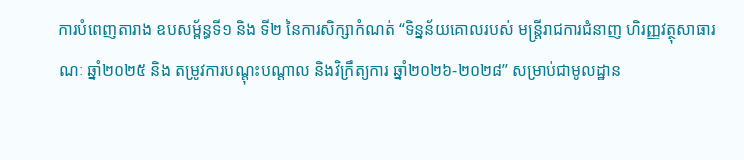ការបំពេញតារាង ឧបសម្ព័ន្ធទី១ និង ទី២ នៃការសិក្សាកំណត់ “ទិន្នន័យគោលរបស់ មន្រ្តីរាជការជំនាញ ហិរញ្ញវត្ថុសាធារណៈ ឆ្នាំ២០២៥ និង តម្រូវការបណ្តុះបណ្តាល និងវិក្រឹត្យការ ឆ្នាំ២០២៦-២០២៨” សម្រាប់ជាមូលដ្ឋាន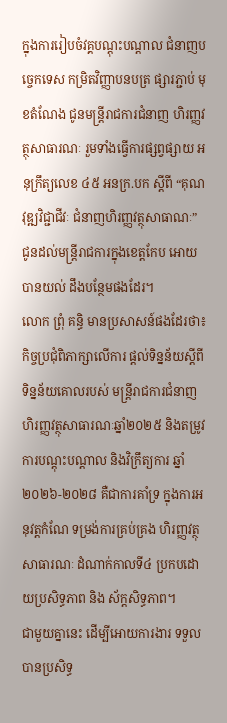ក្នុងការរៀបចំវគ្គបណ្ដុះបណ្ដាល ជំនាញបច្ចេកទេស កម្រិតវិញ្ញាបនបត្រ ផ្សារភ្ជាប់ មុខតំណែង ជូនមន្ដ្រីរាជការជំនាញ ហិរញ្ញវត្ថុសាធារណៈ រួមទាំងធ្វើការផ្សព្វផ្សាយ អនុក្រឹត្យលេខ ៤៥ អនក្រ.បក ស្តីពី “គុណវុឌ្ឍវិជ្ជាជីវៈ ជំនាញហិរញ្ញវត្ថុសាធាណៈ” ជូនដល់មន្ត្រីរាជការក្នុងខេត្តកែប អោយបានយល់ ដឹងបន្ថែមផងដែរ។
លោក ព្រុំ គន្ធិ មានប្រសាសន៍ផងដែរថា៖ កិច្ចប្រជុំពិភាក្សាលើការ ផ្តល់ទិន្នន័យស្តីពី ទិន្នន័យគោលរបស់ មន្រ្តីរាជការជំនាញ ហិរញ្ញវត្ថុសាធារណៈឆ្នាំ២០២៥ និងតម្រូវការបណ្តុះបណ្តាល និងវិក្រឹត្យការ ឆ្នាំ២០២៦-២០២៨ គឺជាការគាំទ្រ ក្នុងការអនុវត្តកំណែ ទម្រង់ការគ្រប់គ្រង ហិរញ្ញវត្ថុសាធារណៈ ដំណាក់កាលទី៤ ប្រកបដោយប្រសិទ្ធភាព និង ស័ក្តសិទ្ធភាព។
ជាមួយគ្នានេះ ដើម្បីអោយការងារ ទទួលបានប្រសិទ្ធ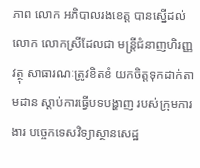ភាព លោក អភិបាលរងខេត្ត បានស្នើដល់ លោក លោកស្រីដែលជា មន្ត្រីជំនាញហិរញ្ញវត្ថុ សាធារណៈត្រូវខិតខំ យកចិត្តទុកដាក់តាមដាន ស្តាប់ការធ្វើបទបង្ហាញ របស់ក្រុមការងារ បច្ចេកទេសវិទ្យាស្ថានសេដ្ឋ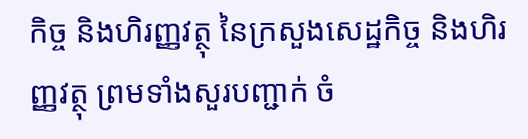កិច្ច និងហិរញ្ញវត្ថុ នៃក្រសួងសេដ្ឋកិច្ច និងហិរញ្ញវត្ថុ ព្រមទាំងសួរបញ្ជាក់ ចំ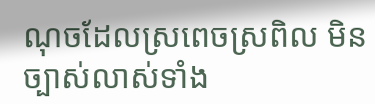ណុចដែលស្រពេចស្រពិល មិនច្បាស់លាស់ទាំង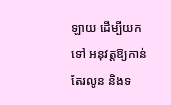ឡាយ ដើម្បីយកទៅ អនុវត្តឱ្យកាន់តែរលូន និងទ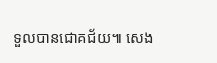ទួលបានជោគជ័យ៕ សេង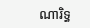ណារិទ្ធ